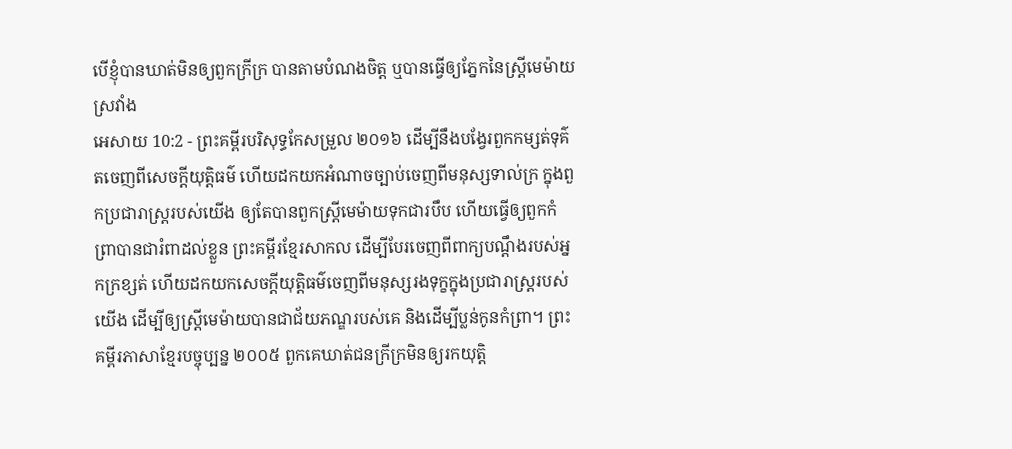បើខ្ញុំបានឃាត់មិនឲ្យពួកក្រីក្រ បានតាមបំណងចិត្ត ឬបានធ្វើឲ្យភ្នែកនៃស្ត្រីមេម៉ាយស្រវាំង
អេសាយ 10:2 - ព្រះគម្ពីរបរិសុទ្ធកែសម្រួល ២០១៦ ដើម្បីនឹងបង្វែរពួកកម្សត់ទុគ៌តចេញពីសេចក្ដីយុត្តិធម៌ ហើយដកយកអំណាចច្បាប់ចេញពីមនុស្សទាល់ក្រ ក្នុងពួកប្រជារាស្ត្ររបស់យើង ឲ្យតែបានពួកស្ត្រីមេម៉ាយទុកជារបឹប ហើយធ្វើឲ្យពួកកំព្រាបានជារំពាដល់ខ្លួន ព្រះគម្ពីរខ្មែរសាកល ដើម្បីបែរចេញពីពាក្យបណ្ដឹងរបស់អ្នកក្រខ្សត់ ហើយដកយកសេចក្ដីយុត្តិធម៌ចេញពីមនុស្សរងទុក្ខក្នុងប្រជារាស្ត្ររបស់យើង ដើម្បីឲ្យស្ត្រីមេម៉ាយបានជាជ័យភណ្ឌរបស់គេ និងដើម្បីប្លន់កូនកំព្រា។ ព្រះគម្ពីរភាសាខ្មែរបច្ចុប្បន្ន ២០០៥ ពួកគេឃាត់ជនក្រីក្រមិនឲ្យរកយុត្តិ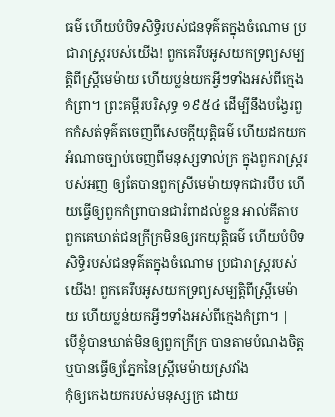ធម៌ ហើយបំបិទសិទ្ធិរបស់ជនទុគ៌តក្នុងចំណោម ប្រជារាស្ត្ររបស់យើង! ពួកគេរឹបអូសយកទ្រព្យសម្បត្តិពីស្ត្រីមេម៉ាយ ហើយប្លន់យកអ្វីៗទាំងអស់ពីក្មេងកំព្រា។ ព្រះគម្ពីរបរិសុទ្ធ ១៩៥៤ ដើម្បីនឹងបង្វែរពួកកំសត់ទុគ៌តចេញពីសេចក្ដីយុត្តិធម៌ ហើយដកយកអំណាចច្បាប់ចេញពីមនុស្សទាល់ក្រ ក្នុងពួករាស្ត្ររបស់អញ ឲ្យតែបានពួកស្រីមេម៉ាយទុកជារបឹប ហើយធ្វើឲ្យពួកកំព្រាបានជារំពាដល់ខ្លួន អាល់គីតាប ពួកគេឃាត់ជនក្រីក្រមិនឲ្យរកយុត្តិធម៌ ហើយបំបិទសិទ្ធិរបស់ជនទុគ៌តក្នុងចំណោម ប្រជារាស្ត្ររបស់យើង! ពួកគេរឹបអូសយកទ្រព្យសម្បត្តិពីស្ត្រីមេម៉ាយ ហើយប្លន់យកអ្វីៗទាំងអស់ពីក្មេងកំព្រា។ |
បើខ្ញុំបានឃាត់មិនឲ្យពួកក្រីក្រ បានតាមបំណងចិត្ត ឬបានធ្វើឲ្យភ្នែកនៃស្ត្រីមេម៉ាយស្រវាំង
កុំឲ្យកេងយករបស់មនុស្សក្រ ដោយ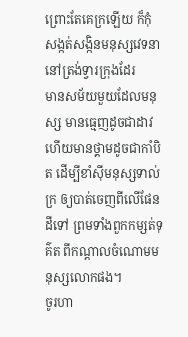ព្រោះតែគេក្រឡើយ ក៏កុំសង្កត់សង្កិនមនុស្សវេទនានៅត្រង់ទ្វារក្រុងដែរ
មានសម័យមួយដែលមនុស្ស មានធ្មេញដូចជាដាវ ហើយមានថ្គាមដូចជាកាំបិត ដើម្បីខាំស៊ីមនុស្សទាល់ក្រ ឲ្យបាត់ចេញពីលើផែនដីទៅ ព្រមទាំងពួកកម្សត់ទុគ៌ត ពីកណ្ដាលចំណោមមនុស្សលោកផង។
ចូរហា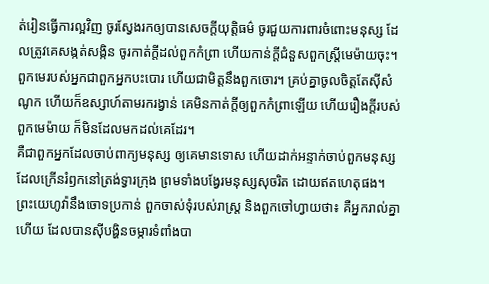ត់រៀនធ្វើការល្អវិញ ចូរស្វែងរកឲ្យបានសេចក្ដីយុត្តិធម៌ ចូរជួយការពារចំពោះមនុស្ស ដែលត្រូវគេសង្កត់សង្កិន ចូរកាត់ក្តីដល់ពួកកំព្រា ហើយកាន់ក្តីជំនួសពួកស្ត្រីមេម៉ាយចុះ។
ពួកមេរបស់អ្នកជាពួកអ្នកបះបោរ ហើយជាមិត្តនឹងពួកចោរ។ គ្រប់គ្នាចូលចិត្តតែស៊ីសំណូក ហើយក៏ឧស្សាហ៍តាមរករង្វាន់ គេមិនកាត់ក្តីឲ្យពួកកំព្រាឡើយ ហើយរឿងក្តីរបស់ពួកមេម៉ាយ ក៏មិនដែលមកដល់គេដែរ។
គឺជាពួកអ្នកដែលចាប់ពាក្យមនុស្ស ឲ្យគេមានទោស ហើយដាក់អន្ទាក់ចាប់ពួកមនុស្ស ដែលក្រើនរំឭកនៅត្រង់ទ្វារក្រុង ព្រមទាំងបង្វែរមនុស្សសុចរិត ដោយឥតហេតុផង។
ព្រះយេហូវ៉ានឹងចោទប្រកាន់ ពួកចាស់ទុំរបស់រាស្ត្រ និងពួកចៅហ្វាយថា៖ គឺអ្នករាល់គ្នាហើយ ដែលបានស៊ីបង្ហិនចម្ការទំពាំងបា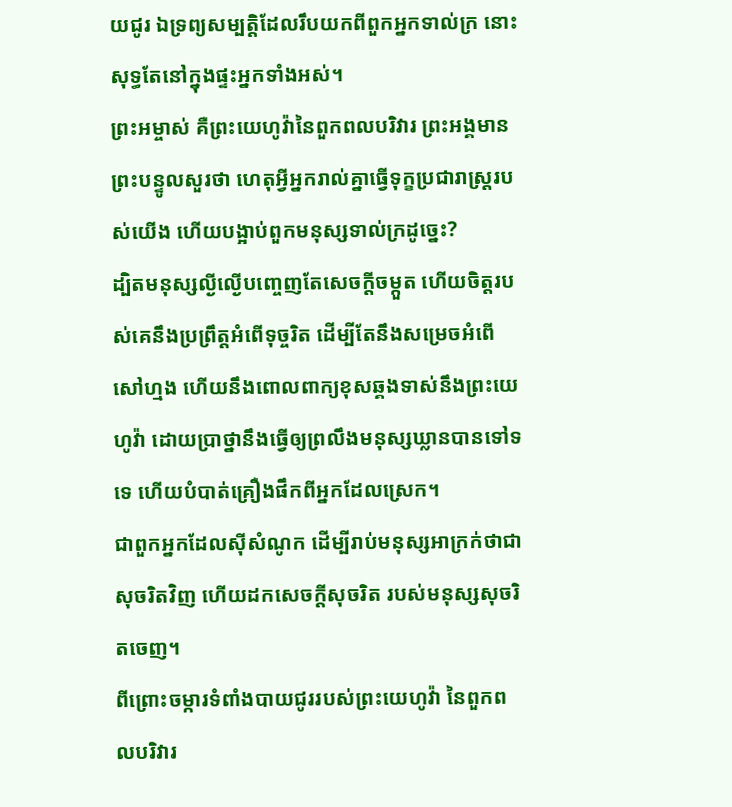យជូរ ឯទ្រព្យសម្បត្តិដែលរឹបយកពីពួកអ្នកទាល់ក្រ នោះសុទ្ធតែនៅក្នុងផ្ទះអ្នកទាំងអស់។
ព្រះអម្ចាស់ គឺព្រះយេហូវ៉ានៃពួកពលបរិវារ ព្រះអង្គមានព្រះបន្ទូលសួរថា ហេតុអ្វីអ្នករាល់គ្នាធ្វើទុក្ខប្រជារាស្ត្ររបស់យើង ហើយបង្អាប់ពួកមនុស្សទាល់ក្រដូច្នេះ?
ដ្បិតមនុស្សល្ងីល្ងើបញ្ចេញតែសេចក្ដីចម្កួត ហើយចិត្តរបស់គេនឹងប្រព្រឹត្តអំពើទុច្ចរិត ដើម្បីតែនឹងសម្រេចអំពើសៅហ្មង ហើយនឹងពោលពាក្យខុសឆ្គងទាស់នឹងព្រះយេហូវ៉ា ដោយប្រាថ្នានឹងធ្វើឲ្យព្រលឹងមនុស្សឃ្លានបានទៅទទេ ហើយបំបាត់គ្រឿងផឹកពីអ្នកដែលស្រេក។
ជាពួកអ្នកដែលស៊ីសំណូក ដើម្បីរាប់មនុស្សអាក្រក់ថាជាសុចរិតវិញ ហើយដកសេចក្ដីសុចរិត របស់មនុស្សសុចរិតចេញ។
ពីព្រោះចម្ការទំពាំងបាយជូររបស់ព្រះយេហូវ៉ា នៃពួកពលបរិវារ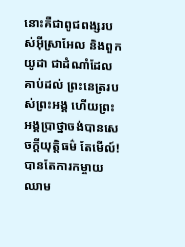នោះគឺជាពូជពង្សរបស់អ៊ីស្រាអែល និងពួកយូដា ជាដំណាំដែលគាប់ដល់ ព្រះនេត្ររបស់ព្រះអង្គ ហើយព្រះអង្គប្រាថ្នាចង់បានសេចក្ដីយុត្តិធម៌ តែមើល៍! បានតែការកម្ចាយឈាម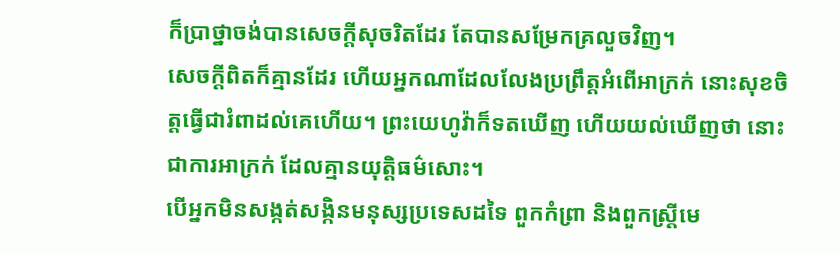ក៏ប្រាថ្នាចង់បានសេចក្ដីសុចរិតដែរ តែបានសម្រែកគ្រលួចវិញ។
សេចក្ដីពិតក៏គ្មានដែរ ហើយអ្នកណាដែលលែងប្រព្រឹត្តអំពើអាក្រក់ នោះសុខចិត្តធ្វើជារំពាដល់គេហើយ។ ព្រះយេហូវ៉ាក៏ទតឃើញ ហើយយល់ឃើញថា នោះជាការអាក្រក់ ដែលគ្មានយុត្តិធម៌សោះ។
បើអ្នកមិនសង្កត់សង្កិនមនុស្សប្រទេសដទៃ ពួកកំព្រា និងពួកស្ត្រីមេ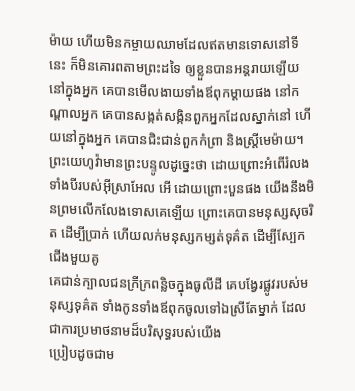ម៉ាយ ហើយមិនកម្ចាយឈាមដែលឥតមានទោសនៅទីនេះ ក៏មិនគោរពតាមព្រះដទៃ ឲ្យខ្លួនបានអន្តរាយឡើយ
នៅក្នុងអ្នក គេបានមើលងាយទាំងឪពុកម្តាយផង នៅកណ្ដាលអ្នក គេបានសង្កត់សង្កិនពួកអ្នកដែលស្នាក់នៅ ហើយនៅក្នុងអ្នក គេបានជិះជាន់ពួកកំព្រា និងស្ត្រីមេម៉ាយ។
ព្រះយេហូវ៉ាមានព្រះបន្ទូលដូច្នេះថា ដោយព្រោះអំពើរំលងទាំងបីរបស់អ៊ីស្រាអែល អើ ដោយព្រោះបួនផង យើងនឹងមិនព្រមលើកលែងទោសគេឡើយ ព្រោះគេបានមនុស្សសុចរិត ដើម្បីប្រាក់ ហើយលក់មនុស្សកម្សត់ទុគ៌ត ដើម្បីស្បែកជើងមួយគូ
គេជាន់ក្បាលជនក្រីក្រពន្លិចក្នុងធូលីដី គេបង្វែរផ្លូវរបស់មនុស្សទុគ៌ត ទាំងកូនទាំងឪពុកចូលទៅឯស្រីតែម្នាក់ ដែលជាការប្រមាថនាមដ៏បរិសុទ្ធរបស់យើង
ប្រៀបដូចជាម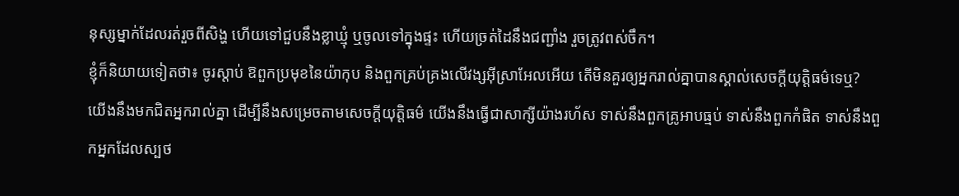នុស្សម្នាក់ដែលរត់រួចពីសិង្ហ ហើយទៅជួបនឹងខ្លាឃ្មុំ ឬចូលទៅក្នុងផ្ទះ ហើយច្រត់ដៃនឹងជញ្ជាំង រួចត្រូវពស់ចឹក។
ខ្ញុំក៏និយាយទៀតថា៖ ចូរស្ដាប់ ឱពួកប្រមុខនៃយ៉ាកុប និងពួកគ្រប់គ្រងលើវង្សអ៊ីស្រាអែលអើយ តើមិនគួរឲ្យអ្នករាល់គ្នាបានស្គាល់សេចក្ដីយុត្តិធម៌ទេឬ?
យើងនឹងមកជិតអ្នករាល់គ្នា ដើម្បីនឹងសម្រេចតាមសេចក្ដីយុត្តិធម៌ យើងនឹងធ្វើជាសាក្សីយ៉ាងរហ័ស ទាស់នឹងពួកគ្រូអាបធ្មប់ ទាស់នឹងពួកកំផិត ទាស់នឹងពួកអ្នកដែលស្បថ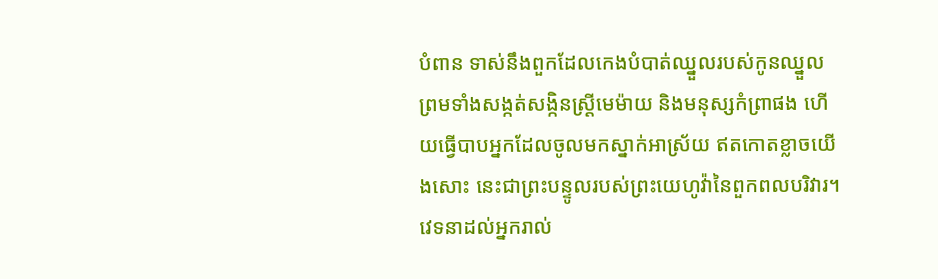បំពាន ទាស់នឹងពួកដែលកេងបំបាត់ឈ្នួលរបស់កូនឈ្នួល ព្រមទាំងសង្កត់សង្កិនស្ត្រីមេម៉ាយ និងមនុស្សកំព្រាផង ហើយធ្វើបាបអ្នកដែលចូលមកស្នាក់អាស្រ័យ ឥតកោតខ្លាចយើងសោះ នេះជាព្រះបន្ទូលរបស់ព្រះយេហូវ៉ានៃពួកពលបរិវារ។
វេទនាដល់អ្នករាល់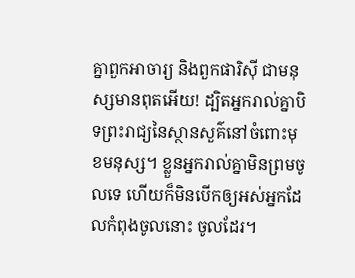គ្នាពួកអាចារ្យ និងពួកផារិស៊ី ជាមនុស្សមានពុតអើយ! ដ្បិតអ្នករាល់គ្នាបិទព្រះរាជ្យនៃស្ថានសួគ៌នៅចំពោះមុខមនុស្ស។ ខ្លួនអ្នករាល់គ្នាមិនព្រមចូលទេ ហើយក៏មិនបើកឲ្យអស់អ្នកដែលកំពុងចូលនោះ ចូលដែរ។